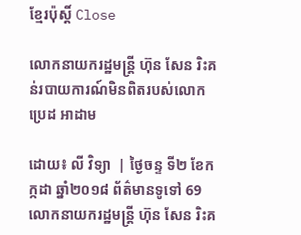ខ្មែរប៉ុស្ដិ៍ Close

លោកនាយករដ្ឋមន្រ្តី ហ៊ុន សែន រិះគន់របាយការណ៍មិនពិតរបស់លោក ប្រេដ អាដាម

ដោយ៖ លី វិទ្យា  | ថ្ងៃចន្ទ ទី២ ខែកក្កដា ឆ្នាំ២០១៨ ព័ត៌មានទូទៅ 69
លោកនាយករដ្ឋមន្រ្តី ហ៊ុន សែន រិះគ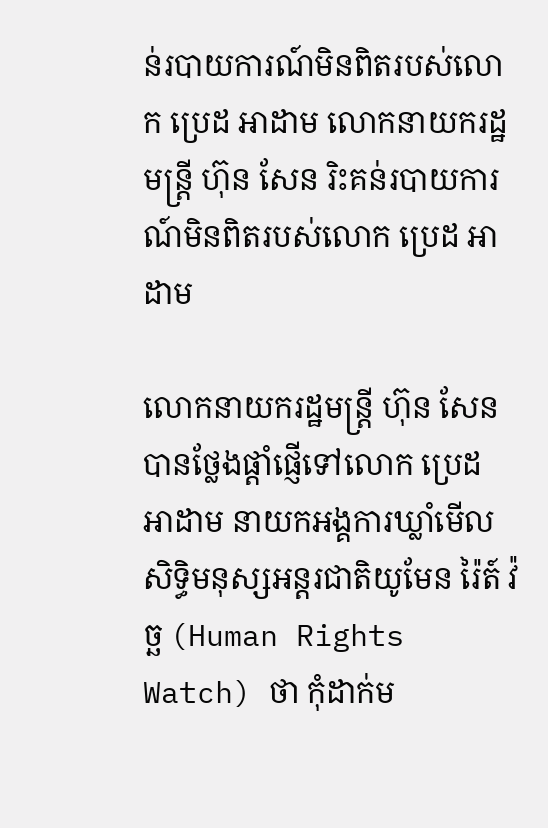ន់របាយការណ៍មិនពិតរបស់លោក ប្រេដ អាដាម លោកនាយករដ្ឋមន្រ្តី ហ៊ុន សែន រិះគន់របាយការណ៍មិនពិតរបស់លោក ប្រេដ អាដាម

លោកនាយករដ្ឋមន្រ្តី ហ៊ុន សែន បានថ្លែងផ្តាំផ្ញើទៅលោក ប្រេដ អាដាម នាយកអង្គការឃ្លាំមើលសិទ្ធិមនុស្សអន្តរជាតិយូមែន រ៉ៃត៍ វ៉ច្ឆ (Human Rights Watch) ថា កុំដាក់ម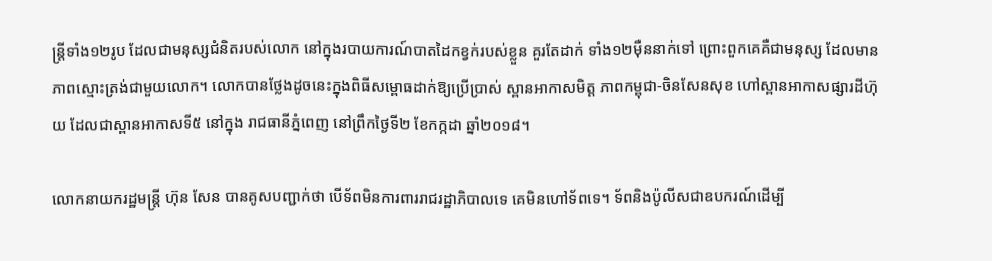ន្រ្តីទាំង១២រូប ដែលជាមនុស្សជំនិតរបស់លោក នៅក្នុងរបាយការណ៍បាតដៃកខ្វក់របស់ខ្លួន គួរតែដាក់ ទាំង១២ម៉ឺននាក់ទៅ ព្រោះពួកគេគឺជាមនុស្ស ដែលមានភាពស្មោះត្រង់ជាមួយលោក។ លោកបានថ្លែងដូចនេះក្នុងពិធីសម្ពោធដាក់ឱ្យប្រើប្រាស់ ស្ពានអាកាសមិត្ត ភាពកម្ពុជា-ចិនសែនសុខ ហៅស្ពានអាកាសផ្សារដីហ៊ុយ ដែលជាស្ពានអាកាសទី៥ នៅក្នុង រាជធានីភ្នំពេញ នៅព្រឹកថ្ងៃទី២ ខែកក្កដា ឆ្នាំ២០១៨។

លោកនាយករដ្ឋមន្រ្តី ហ៊ុន សែន បានគូសបញ្ជាក់ថា បើទ័ពមិនការពាររាជរដ្ឋាភិបាលទេ គេមិនហៅទ័ពទេ។ ទ័ពនិងប៉ូលីសជាឧបករណ៍ដើម្បី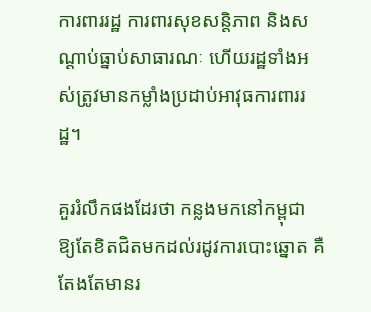ការពាររដ្ឋ ការពារសុខសន្តិភាព និងសណ្តាប់ធ្នាប់សាធារណៈ ហើយរដ្ឋទាំងអស់ត្រូវមានកម្លាំងប្រដាប់អាវុធការពាររដ្ឋ។

គួររំលឹកផងដែរថា កន្លងមកនៅកម្ពុជា ឱ្យតែខិតជិតមកដល់រដូវការបោះឆ្នោត គឺតែងតែមានរ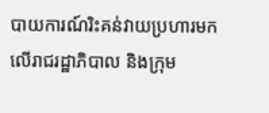បាយការណ៍រិះគន់វាយប្រហារមកលើរាជរដ្ឋាភិបាល និងក្រុម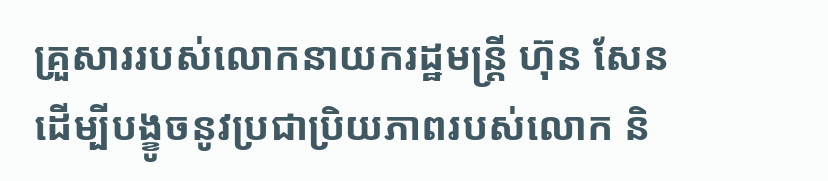គ្រួសាររបស់លោកនាយករដ្ឋមន្រ្តី ហ៊ុន សែន ដើម្បីបង្ខូចនូវប្រជាប្រិយភាពរបស់លោក និ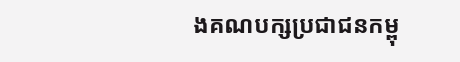ងគណបក្សប្រជាជនកម្ពុ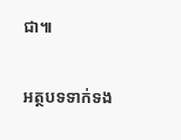ជា៕

អត្ថបទទាក់ទង